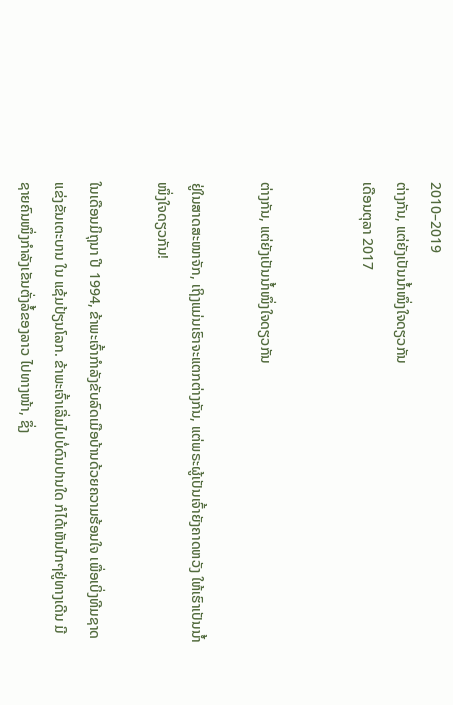2010–2019
ຕ່າງກັນ, ແຕ່ຍັງເປັນນ້ຳໜຶ່ງໃຈດຽວກັນ
ເດືອນຕຸລາ 2017


ຕ່າງກັນ, ແຕ່ຍັງເປັນນ້ຳໜຶ່ງໃຈດຽວກັນ

ຢູ່ໃນສາດສະໜາຈັກ, ເຖິງແມ່ນເຮົາຈະແຕກຕ່າງກັນ, ແຕ່ພຣະຜູ້ເປັນເຈົ້າຍັງຄາດຫວັງ ໃຫ້ເຮົາເປັນນ້ຳໜຶ່ງໃຈດຽວກັນ!

ໃນເດືອນມິຖຸນາ ປີ 1994, ຂ້າພະເຈົ້າກຳລັງຂັບລົດເມືອບ້ານດ້ວຍຄວາມຮ້ອນໃຈ ເພື່ອເບິ່ງທີມຊາດແຂ່ງຂັນເຕະບານ ໃນ ແຊ້ມປ້ຽນໂລກ. ຂ້າພະເຈົ້າເລີ່ມໄປບໍ່ດົນປານໃດ ກໍໄດ້ເຫັນໄກໆຢູ່ທາງເດີນ ມີຊາຍຄົນໜຶ່ງກຳລັງເຂັນຕັ່ງລໍ້ຂອງລາວ ໄປທາງໜ້າ, ຊຶ່ງ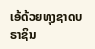ເອ້ດ້ວຍທຸງຊາດບຣາຊິນ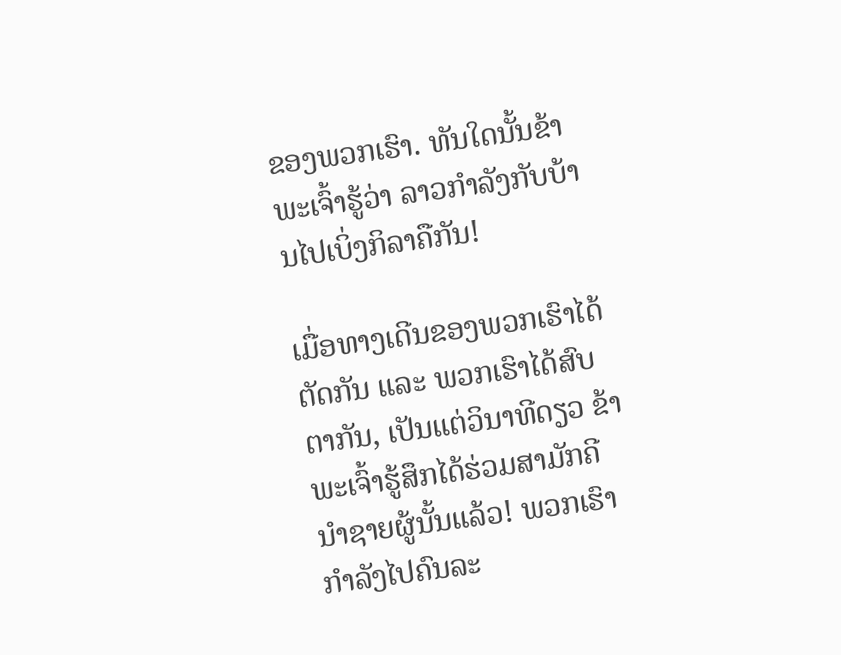ຂອງພວກເຮົາ. ທັນໃດນັ້ນຂ້າພະເຈົ້າຮູ້ວ່າ ລາວກຳລັງກັບບ້ານໄປເບິ່ງກິລາຄືກັນ!

ເມື່ອທາງເດີນຂອງພວກເຮົາໄດ້ຕັດກັນ ແລະ ພວກເຮົາໄດ້ສົບຕາກັນ, ເປັນແຕ່ວິນາທີດຽວ ຂ້າພະເຈົ້າຮູ້ສຶກໄດ້ຮ່ວມສາມັກຄີນຳຊາຍຜູ້ນັ້ນແລ້ວ! ພວກເຮົາກຳລັງໄປຄົນລະ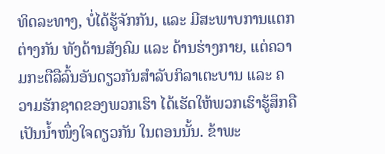ທິດລະທາງ, ບໍ່ໄດ້ຮູ້ຈັກກັນ, ແລະ ມີສະພາບການແຕກຕ່າງກັນ ທັງດ້ານສັງຄົມ ແລະ ດ້ານຮ່າງກາຍ, ແຕ່ຄວາມກະຕືລືລົ້ນອັນດຽວກັນສຳລັບກິລາເຕະບານ ແລະ ຄວາມຮັກຊາດຂອງພວກເຮົາ ໄດ້ເຮັດໃຫ້ພວກເຮົາຮູ້ສຶກຄືເປັນນ້ຳໜຶ່ງໃຈດຽວກັນ ໃນຕອນນັ້ນ. ຂ້າພະ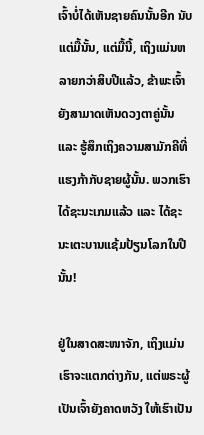ເຈົ້າບໍ່ໄດ້ເຫັນຊາຍຄົນນັ້ນອີກ ນັບແຕ່ມື້ນັ້ນ, ແຕ່ມື້ນີ້, ເຖິງແມ່ນຫລາຍກວ່າສິບປີແລ້ວ, ຂ້າພະເຈົ້າຍັງສາມາດເຫັນດວງຕາຄູ່ນັ້ນ ແລະ ຮູ້ສຶກເຖິງຄວາມສາມັກຄີທີ່ແຮງກ້າກັບຊາຍຜູ້ນັ້ນ. ພວກເຮົາໄດ້ຊະນະເກມແລ້ວ ແລະ ໄດ້ຊະນະເຕະບານແຊ້ມປ້ຽນໂລກໃນປີນັ້ນ!

ຢູ່ໃນສາດສະໜາຈັກ, ເຖິງແມ່ນເຮົາຈະແຕກຕ່າງກັນ, ແຕ່ພຣະຜູ້ເປັນເຈົ້າຍັງຄາດຫວັງ ໃຫ້ເຮົາເປັນ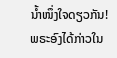ນ້ຳໜຶ່ງໃຈດຽວກັນ! ພຣະອົງໄດ້ກ່າວໃນ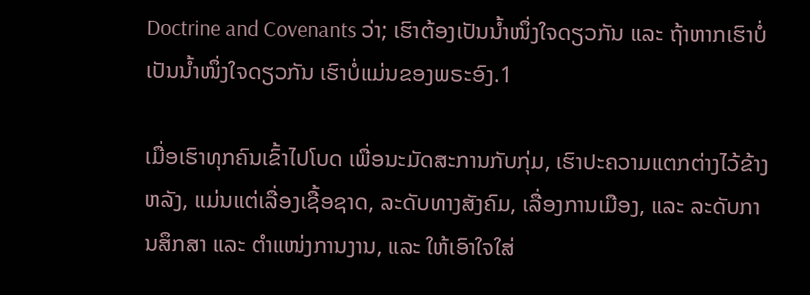Doctrine and Covenants ວ່າ; ເຮົາຕ້ອງເປັນນ້ຳໜຶ່ງໃຈດຽວກັນ ແລະ ຖ້າຫາກເຮົາບໍ່ເປັນນ້ຳໜຶ່ງໃຈດຽວກັນ ເຮົາບໍ່ແມ່ນຂອງພຣະອົງ.1

ເມື່ອເຮົາທຸກຄົນເຂົ້າໄປໂບດ ເພື່ອນະມັດສະການກັບກຸ່ມ, ເຮົາປະຄວາມແຕກຕ່າງໄວ້ຂ້າງຫລັງ, ແມ່ນແຕ່ເລື່ອງເຊື້ອຊາດ, ລະດັບທາງສັງຄົມ, ເລື່ອງການເມືອງ, ແລະ ລະດັບການສຶກສາ ແລະ ຕຳແໜ່ງການງານ, ແລະ ໃຫ້ເອົາໃຈໃສ່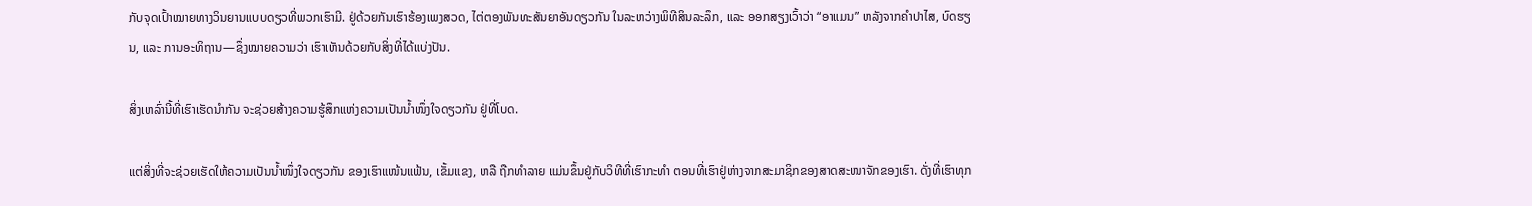ກັບຈຸດເປົ້າໝາຍທາງວິນຍານແບບດຽວທີ່ພວກເຮົາມີ. ຢູ່ດ້ວຍກັນເຮົາຮ້ອງເພງສວດ, ໄຕ່ຕອງພັນທະສັນຍາອັນດຽວກັນ ໃນລະຫວ່າງພິທີສິນລະລຶກ, ແລະ ອອກສຽງເວົ້າວ່າ “ອາແມນ” ຫລັງຈາກຄຳປາໄສ, ບົດຮຽນ, ແລະ ການອະທິຖານ—ຊຶ່ງໝາຍຄວາມວ່າ ເຮົາເຫັນດ້ວຍກັບສິ່ງທີ່ໄດ້ແບ່ງປັນ.

ສິ່ງເຫລົ່ານີ້ທີ່ເຮົາເຮັດນຳກັນ ຈະຊ່ວຍສ້າງຄວາມຮູ້ສຶກແຫ່ງຄວາມເປັນນ້ຳໜຶ່ງໃຈດຽວກັນ ຢູ່ທີ່ໂບດ.

ແຕ່ສິ່ງທີ່ຈະຊ່ວຍເຮັດໃຫ້ຄວາມເປັນນ້ຳໜຶ່ງໃຈດຽວກັນ ຂອງເຮົາແໜ້ນແຟ້ນ, ເຂັ້ມແຂງ, ຫລື ຖືກທຳລາຍ ແມ່ນຂຶ້ນຢູ່ກັບວິທີທີ່ເຮົາກະທຳ ຕອນທີ່ເຮົາຢູ່ຫ່າງຈາກສະມາຊິກຂອງສາດສະໜາຈັກຂອງເຮົາ. ດັ່ງທີ່ເຮົາທຸກ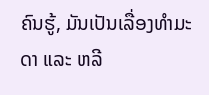ຄົນຮູ້, ມັນເປັນເລື່ອງທຳມະດາ ແລະ ຫລີ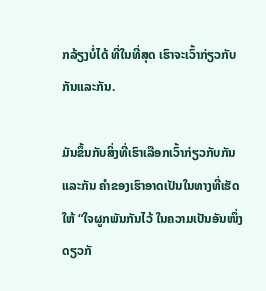ກລ້ຽງບໍ່ໄດ້ ທີ່ໃນທີ່ສຸດ ເຮົາຈະເວົ້າກ່ຽວກັບກັນແລະກັນ.

ມັນຂຶ້ນກັບສິ່ງທີ່ເຮົາເລືອກເວົ້າກ່ຽວກັບກັນແລະກັນ ຄຳຂອງເຮົາອາດເປັນໃນທາງທີ່ເຮັດໃຫ້ “ໃຈຜູກພັນກັນໄວ້ ໃນຄວາມເປັນອັນໜຶ່ງດຽວກັ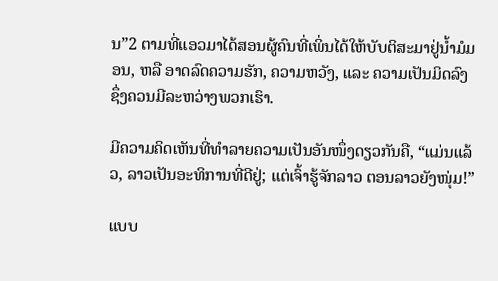ນ”2 ຕາມທີ່ແອວມາໄດ້ສອນຜູ້ຄົນທີ່ເພິ່ນໄດ້ໃຫ້ບັບຕິສະມາຢູ່ນ້ຳມໍມອນ, ຫລື ອາດລົດຄວາມຮັກ, ຄວາມຫວັງ, ແລະ ຄວາມເປັນມິດລົງ ຊຶ່ງຄວນມີລະຫວ່າງພວກເຮົາ.

ມີຄວາມຄິດເຫັນທີ່ທຳລາຍຄວາມເປັນອັນໜຶ່ງດຽວກັນຄື, “ແມ່ນແລ້ວ, ລາວເປັນອະທິການທີ່ດີຢູ່; ແຕ່ເຈົ້າຮູ້ຈັກລາວ ຕອນລາວຍັງໜຸ່ມ!”

ແບບ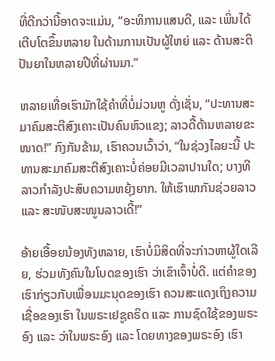ທີ່ດີກວ່ານີ້ອາດຈະແມ່ນ, “ອະທິການແສນດີ, ແລະ ເພິ່ນໄດ້ເຕີບໂຕຂຶ້ນຫລາຍ ໃນດ້ານການເປັນຜູ້ໃຫຍ່ ແລະ ດ້ານສະຕິປັນຍາໃນຫລາຍປີທີ່ຜ່ານມາ.”

ຫລາຍເທື່ອເຮົາມັກໃຊ້ຄຳທີ່ບໍ່ມ່ວນຫູ ດັ່ງເຊັ່ນ, “ປະທານສະມາຄົມສະຕີສົງເຄາະເປັນຄົນຫົວແຂງ; ລາວດື້ດ້ານຫລາຍຂະໜາດ!” ກົງກັນຂ້າມ, ເຮົາຄວນເວົ້າວ່າ, “ໃນຊ່ວງໄລຍະນີ້ ປະທານສະມາຄົມສະຕີສົງເຄາະບໍ່ຄ່ອຍມີເວລາປານໃດ; ບາງທີລາວກຳລັງປະສົບຄວາມຫຍຸ້ງຍາກ. ໃຫ້ເຮົາພາກັນຊ່ວຍລາວ ແລະ ສະໜັບສະໜູນລາວເດີ້!”

ອ້າຍເອື້ອຍນ້ອງທັງຫລາຍ, ເຮົາບໍ່ມິສິດທີ່ຈະກ່າວຫາຜູ້ໃດເລີຍ, ຮ່ວມທັງຄົນໃນໂບດຂອງເຮົາ ວ່າເຂົາເຈົ້າບໍ່ດີ. ແຕ່ຄຳຂອງເຮົາກ່ຽວກັບເພື່ອນມະນຸດຂອງເຮົາ ຄວນສະແດງເຖິງຄວາມເຊື່ອຂອງເຮົາ ໃນພຣະເຢຊູຄຣິດ ແລະ ການຊົດໃຊ້ຂອງພຣະອົງ ແລະ ວ່າໃນພຣະອົງ ແລະ ໂດຍທາງຂອງພຣະອົງ ເຮົາ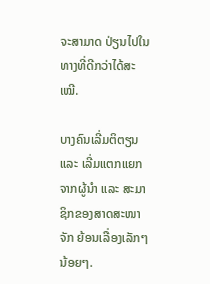ຈະສາມາດ ປ່ຽນໄປໃນທາງທີ່ດີກວ່າໄດ້ສະເໝີ.

ບາງຄົນເລີ່ມຕິຕຽນ ແລະ ເລີ່ມແຕກແຍກຈາກຜູ້ນຳ ແລະ ສະມາຊິກຂອງສາດສະໜາຈັກ ຍ້ອນເລື່ອງເລັກໆນ້ອຍໆ.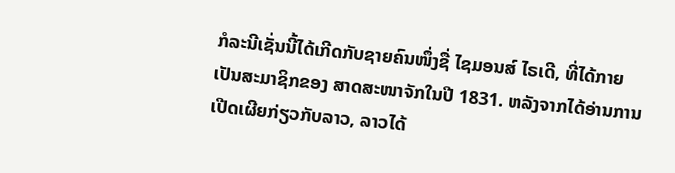ກໍລະນີເຊັ່ນນີ້ໄດ້ເກີດກັບຊາຍຄົນໜຶ່ງຊື່ ໄຊມອນສ໌ ໄຣເດີ, ທີ່ໄດ້ກາຍເປັນສະມາຊິກຂອງ ສາດສະໜາຈັກໃນປີ 1831. ຫລັງຈາກໄດ້ອ່ານການເປີດເຜີຍກ່ຽວກັບລາວ, ລາວໄດ້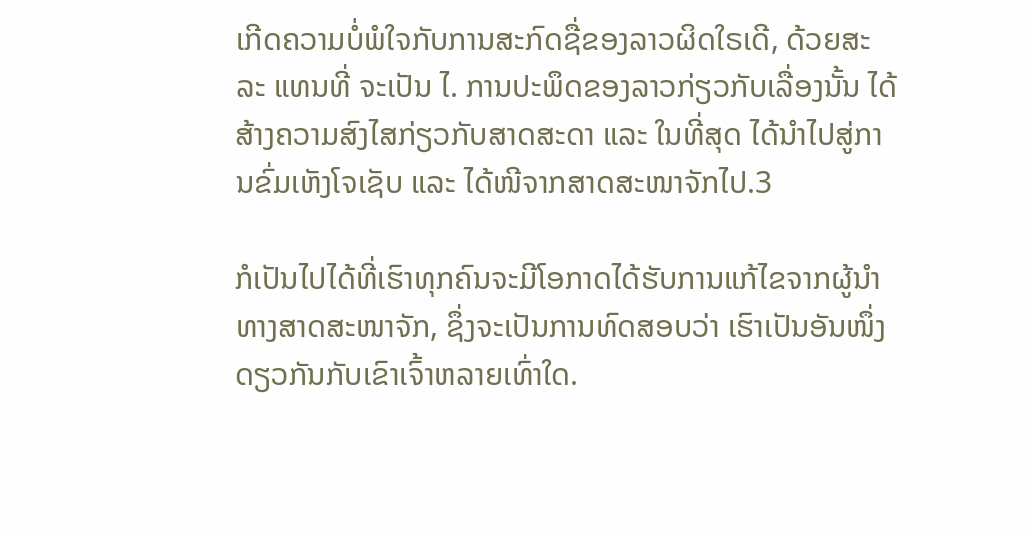ເກີດຄວາມບໍ່ພໍໃຈກັບການສະກົດຊື່ຂອງລາວຜິດໃຣເດີ, ດ້ວຍສະລະ ແທນທີ່ ຈະເປັນ ໄ. ການປະພຶດຂອງລາວກ່ຽວກັບເລື່ອງນັ້ນ ໄດ້ສ້າງຄວາມສົງໄສກ່ຽວກັບສາດສະດາ ແລະ ໃນທີ່ສຸດ ໄດ້ນຳໄປສູ່ການຂົ່ມເຫັງໂຈເຊັບ ແລະ ໄດ້ໜີຈາກສາດສະໜາຈັກໄປ.3

ກໍເປັນໄປໄດ້ທີ່ເຮົາທຸກຄົນຈະມີໂອກາດໄດ້ຮັບການແກ້ໄຂຈາກຜູ້ນຳທາງສາດສະໜາຈັກ, ຊຶ່ງຈະເປັນການທົດສອບວ່າ ເຮົາເປັນອັນໜຶ່ງດຽວກັນກັບເຂົາເຈົ້າຫລາຍເທົ່າໃດ.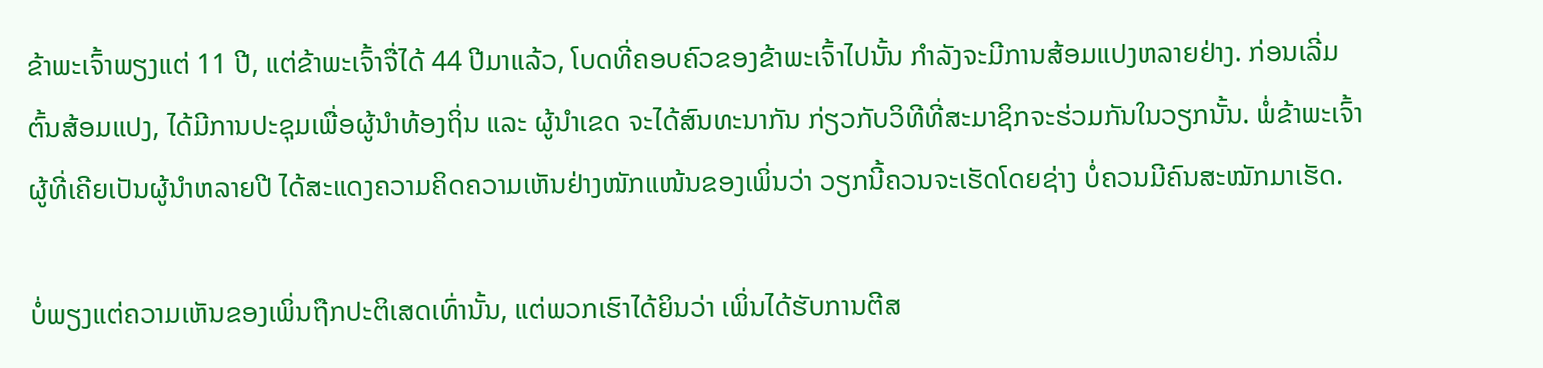ຂ້າພະເຈົ້າພຽງແຕ່ 11 ປີ, ແຕ່ຂ້າພະເຈົ້າຈື່ໄດ້ 44 ປີມາແລ້ວ, ໂບດທີ່ຄອບຄົວຂອງຂ້າພະເຈົ້າໄປນັ້ນ ກຳລັງຈະມີການສ້ອມແປງຫລາຍຢ່າງ. ກ່ອນເລີ່ມຕົ້ນສ້ອມແປງ, ໄດ້ມີການປະຊຸມເພື່ອຜູ້ນຳທ້ອງຖິ່ນ ແລະ ຜູ້ນຳເຂດ ຈະໄດ້ສົນທະນາກັນ ກ່ຽວກັບວິທີທີ່ສະມາຊິກຈະຮ່ວມກັນໃນວຽກນັ້ນ. ພໍ່ຂ້າພະເຈົ້າ ຜູ້ທີ່ເຄີຍເປັນຜູ້ນຳຫລາຍປີ ໄດ້ສະແດງຄວາມຄິດຄວາມເຫັນຢ່າງໜັກແໜ້ນຂອງເພິ່ນວ່າ ວຽກນີ້ຄວນຈະເຮັດໂດຍຊ່າງ ບໍ່ຄວນມີຄົນສະໝັກມາເຮັດ.

ບໍ່ພຽງແຕ່ຄວາມເຫັນຂອງເພິ່ນຖືກປະຕິເສດເທົ່ານັ້ນ, ແຕ່ພວກເຮົາໄດ້ຍິນວ່າ ເພິ່ນໄດ້ຮັບການຕີສ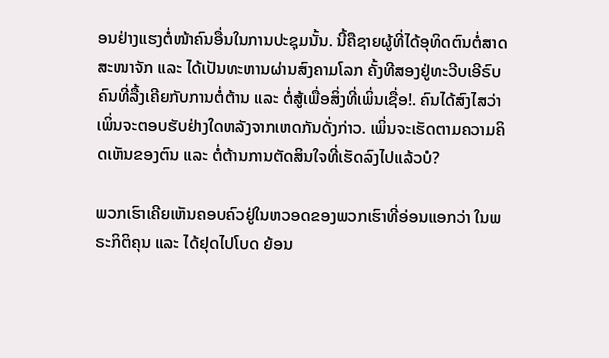ອນຢ່າງແຮງຕໍ່ໜ້າຄົນອື່ນໃນການປະຊຸມນັ້ນ. ນີ້ຄືຊາຍຜູ້ທີ່ໄດ້ອຸທິດຕົນຕໍ່ສາດສະໜາຈັກ ແລະ ໄດ້ເປັນທະຫານຜ່ານສົງຄາມໂລກ ຄັ້ງທີສອງຢູ່ທະວີບເອີຣົບ ຄົນທີ່ລື້ງເຄີຍກັບການຕໍ່ຕ້ານ ແລະ ຕໍ່ສູ້ເພື່ອສິ່ງທີ່ເພິ່ນເຊື່ອ!. ຄົນໄດ້ສົງໄສວ່າ ເພິ່ນຈະຕອບຮັບຢ່າງໃດຫລັງຈາກເຫດກັນດັ່ງກ່າວ. ເພິ່ນຈະເຮັດຕາມຄວາມຄິດເຫັນຂອງຕົນ ແລະ ຕໍ່ຕ້ານການຕັດສິນໃຈທີ່ເຮັດລົງໄປແລ້ວບໍ?

ພວກເຮົາເຄີຍເຫັນຄອບຄົວຢູ່ໃນຫວອດຂອງພວກເຮົາທີ່ອ່ອນແອກວ່າ ໃນພຣະກິຕິຄຸນ ແລະ ໄດ້ຢຸດໄປໂບດ ຍ້ອນ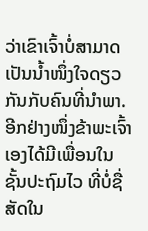ວ່າເຂົາເຈົ້າບໍ່ສາມາດເປັນນ້ຳໜຶ່ງໃຈດຽວກັນກັບຄົນທີ່ນຳພາ. ອີກຢ່າງໜຶ່ງຂ້າພະເຈົ້າເອງໄດ້ມີເພື່ອນໃນຊັ້ນປະຖົມໄວ ທີ່ບໍ່ຊື່ສັດໃນ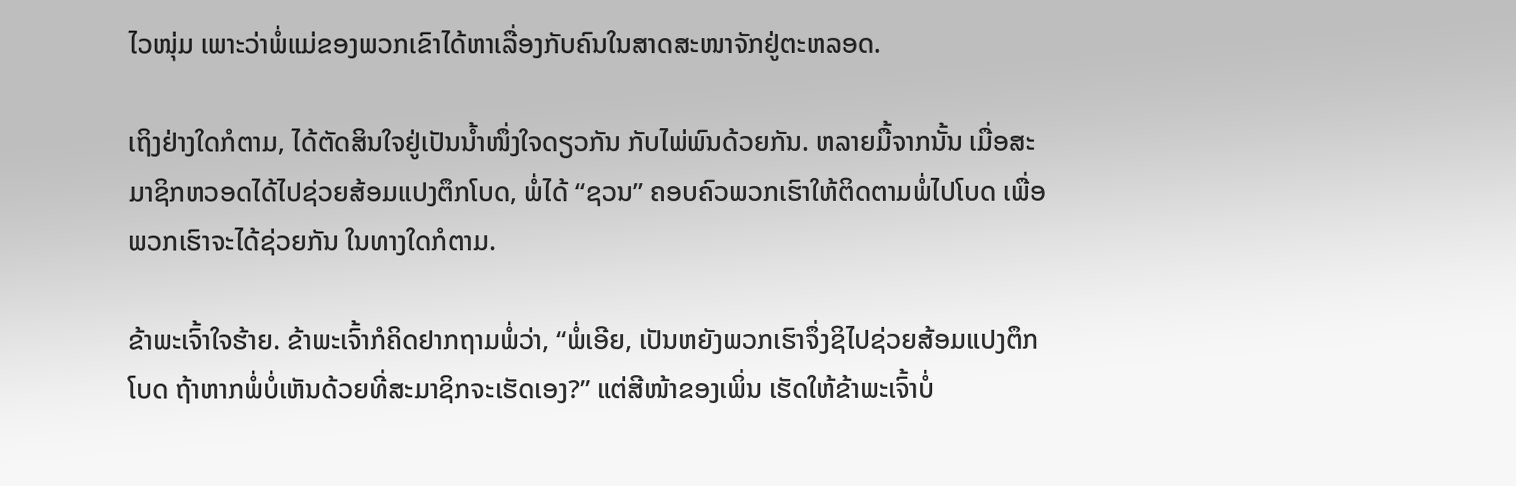ໄວໜຸ່ມ ເພາະວ່າພໍ່ແມ່ຂອງພວກເຂົາໄດ້ຫາເລື່ອງກັບຄົນໃນສາດສະໜາຈັກຢູ່ຕະຫລອດ.

ເຖິງຢ່າງໃດກໍຕາມ, ໄດ້ຕັດສິນໃຈຢູ່ເປັນນ້ຳໜຶ່ງໃຈດຽວກັນ ກັບໄພ່ພົນດ້ວຍກັນ. ຫລາຍມື້ຈາກນັ້ນ ເມື່ອສະມາຊິກຫວອດໄດ້ໄປຊ່ວຍສ້ອມແປງຕຶກໂບດ, ພໍ່ໄດ້ “ຊວນ” ຄອບຄົວພວກເຮົາໃຫ້ຕິດຕາມພໍ່ໄປໂບດ ເພື່ອພວກເຮົາຈະໄດ້ຊ່ວຍກັນ ໃນທາງໃດກໍຕາມ.

ຂ້າພະເຈົ້າໃຈຮ້າຍ. ຂ້າພະເຈົ້າກໍຄິດຢາກຖາມພໍ່ວ່າ, “ພໍ່ເອີຍ, ເປັນຫຍັງພວກເຮົາຈຶ່ງຊິໄປຊ່ວຍສ້ອມແປງຕຶກໂບດ ຖ້າຫາກພໍ່ບໍ່ເຫັນດ້ວຍທີ່ສະມາຊິກຈະເຮັດເອງ?” ແຕ່ສີໜ້າຂອງເພິ່ນ ເຮັດໃຫ້ຂ້າພະເຈົ້າບໍ່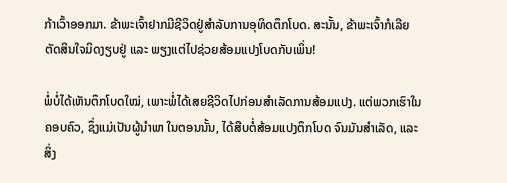ກ້າເວົ້າອອກມາ. ຂ້າພະເຈົ້າຢາກມີຊີວິດຢູ່ສຳລັບການອຸທິດຕຶກໂບດ. ສະນັ້ນ, ຂ້າພະເຈົ້າກໍເລີຍຕັດສິນໃຈມິດງຽບຢູ່ ແລະ ພຽງແຕ່ໄປຊ່ວຍສ້ອມແປງໂບດກັບເພິ່ນ!

ພໍ່ບໍ່ໄດ້ເຫັນຕຶກໂບດໃໝ່, ເພາະພໍ່ໄດ້ເສຍຊີວິດໄປກ່ອນສຳເລັດການສ້ອມແປງ. ແຕ່ພວກເຮົາໃນຄອບຄົວ, ຊຶ່ງແມ່ເປັນຜູ້ນຳພາ ໃນຕອນນັ້ນ, ໄດ້ສືບຕໍ່ສ້ອມແປງຕຶກໂບດ ຈົນມັນສຳເລັດ, ແລະ ສິ່ງ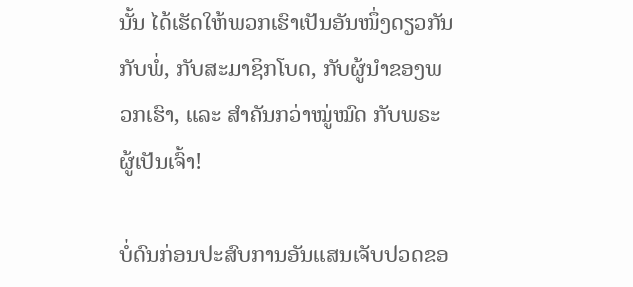ນັ້ນ ໄດ້ເຮັດໃຫ້ພວກເຮົາເປັນອັນໜຶ່ງດຽວກັນກັບພໍ່, ກັບສະມາຊິກໂບດ, ກັບຜູ້ນຳຂອງພວກເຮົາ, ແລະ ສຳຄັນກວ່າໝູ່ໝົດ ກັບພຣະຜູ້ເປັນເຈົ້າ!

ບໍ່ດົນກ່ອນປະສົບການອັນແສນເຈັບປວດຂອ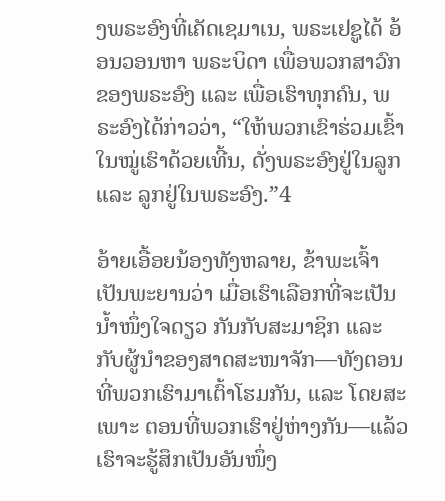ງພຣະອົງທີ່ເຄັດເຊມາເນ, ພຣະເຢຊູໄດ້ ອ້ອນວອນຫາ ພຣະບິດາ ເພື່ອພວກສາວົກຂອງພຣະອົງ ແລະ ເພື່ອເຮົາທຸກຄົນ, ພຣະອົງໄດ້ກ່າວວ່າ, “ໃຫ້ພວກເຂົາຮ່ວມເຂົ້າໃນໝູ່ເຮົາດ້ວຍເທີ້ນ, ດັ່ງພຣະອົງຢູ່ໃນລູກ ແລະ ລູກຢູ່ໃນພຣະອົງ.”4

ອ້າຍເອື້ອຍນ້ອງທັງຫລາຍ, ຂ້າພະເຈົ້າເປັນພະຍານວ່າ ເມື່ອເຮົາເລືອກທີ່ຈະເປັນນ້ຳໜຶ່ງໃຈດຽວ ກັນກັບສະມາຊິກ ແລະ ກັບຜູ້ນຳຂອງສາດສະໜາຈັກ—ທັງຕອນທີ່ພວກເຮົາມາເຕົ້າໂຮມກັນ, ແລະ ໂດຍສະເພາະ ຕອນທີ່ພວກເຮົາຢູ່ຫ່າງກັນ—ແລ້ວເຮົາຈະຮູ້ສຶກເປັນອັນໜຶ່ງ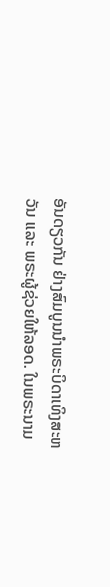ອັນດຽວກັນ ຢ່າງສົມບູນນຳພຣະບິດາເທິງສະຫວັນ ແລະ ພຣະຜູ້ຊ່ວຍໃຫ້ລອດ. ໃນພຣະນາມ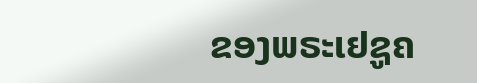ຂອງພຣະເຢຊູຄ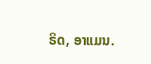ຣິດ, ອາແມນ.